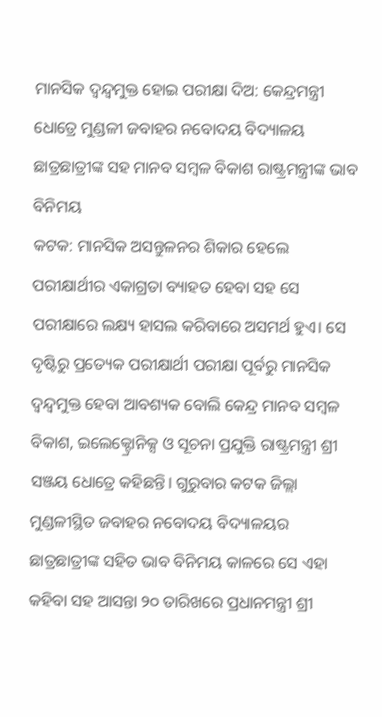ମାନସିକ ଦ୍ୱନ୍ଦ୍ୱମୁକ୍ତ ହୋଇ ପରୀକ୍ଷା ଦିଅ: କେନ୍ଦ୍ରମନ୍ତ୍ରୀ ଧୋତ୍ରେ ମୁଣ୍ଡଳୀ ଜବାହର ନବୋଦୟ ବିଦ୍ୟାଳୟ ଛାତ୍ରଛାତ୍ରୀଙ୍କ ସହ ମାନବ ସମ୍ବଳ ବିକାଶ ରାଷ୍ଟ୍ରମନ୍ତ୍ରୀଙ୍କ ଭାବ ବିନିମୟ
କଟକ: ମାନସିକ ଅସନ୍ତୁଳନର ଶିକାର ହେଲେ ପରୀକ୍ଷାର୍ଥୀର ଏକାଗ୍ରତା ବ୍ୟାହତ ହେବା ସହ ସେ ପରୀକ୍ଷାରେ ଲକ୍ଷ୍ୟ ହାସଲ କରିବାରେ ଅସମର୍ଥ ହୁଏ। ସେ ଦୃଷ୍ଟିରୁ ପ୍ରତ୍ୟେକ ପରୀକ୍ଷାର୍ଥୀ ପରୀକ୍ଷା ପୂର୍ବରୁ ମାନସିକ ଦ୍ୱନ୍ଦ୍ୱମୁକ୍ତ ହେବା ଆବଶ୍ୟକ ବୋଲି କେନ୍ଦ୍ର ମାନବ ସମ୍ବଳ ବିକାଶ, ଇଲେକ୍ଟ୍ରୋନିକ୍ସ ଓ ସୂଚନା ପ୍ରଯୁକ୍ତି ରାଷ୍ଟ୍ରମନ୍ତ୍ରୀ ଶ୍ରୀ ସଞ୍ଜୟ ଧୋତ୍ରେ କହିଛନ୍ତି। ଗୁରୁବାର କଟକ ଜିଲ୍ଲା ମୁଣ୍ଡଳୀସ୍ଥିତ ଜବାହର ନବୋଦୟ ବିଦ୍ୟାଳୟର ଛାତ୍ରଛାତ୍ରୀଙ୍କ ସହିତ ଭାବ ବିନିମୟ କାଳରେ ସେ ଏହା କହିବା ସହ ଆସନ୍ତା ୨୦ ତାରିଖରେ ପ୍ରଧାନମନ୍ତ୍ରୀ ଶ୍ରୀ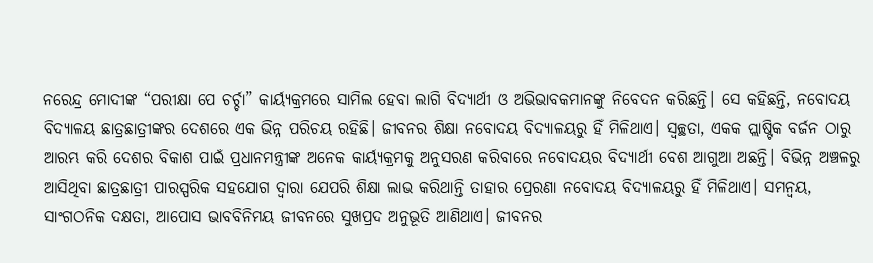ନରେନ୍ଦ୍ର ମୋଦୀଙ୍କ “ପରୀକ୍ଷା ପେ ଚର୍ଚ୍ଚା” କାର୍ୟ୍ୟକ୍ରମରେ ସାମିଲ ହେବା ଲାଗି ବିଦ୍ୟାର୍ଥୀ ଓ ଅଭିଭାବକମାନଙ୍କୁ ନିବେଦନ କରିଛନ୍ତି। ସେ କହିଛନ୍ତି, ନବୋଦୟ ବିଦ୍ୟାଳୟ ଛାତ୍ରଛାତ୍ରୀଙ୍କର ଦେଶରେ ଏକ ଭିନ୍ନ ପରିଚୟ ରହିଛି। ଜୀବନର ଶିକ୍ଷା ନବୋଦୟ ବିଦ୍ୟାଳୟରୁ ହିଁ ମିଳିଥାଏ। ସ୍ୱଚ୍ଛତା, ଏକକ ପ୍ଲାଷ୍ଟିକ ବର୍ଜନ ଠାରୁ ଆରମ୍ଭ କରି ଦେଶର ବିକାଶ ପାଇଁ ପ୍ରଧାନମନ୍ତ୍ରୀଙ୍କ ଅନେକ କାର୍ୟ୍ୟକ୍ରମକୁ ଅନୁସରଣ କରିବାରେ ନବୋଦୟର ବିଦ୍ୟାର୍ଥୀ ବେଶ ଆଗୁଆ ଅଛନ୍ତି। ବିଭିନ୍ନ ଅଞ୍ଚଳରୁ ଆସିଥିବା ଛାତ୍ରଛାତ୍ରୀ ପାରସ୍ପରିକ ସହଯୋଗ ଦ୍ୱାରା ଯେପରି ଶିକ୍ଷା ଲାଭ କରିଥାନ୍ତି ତାହାର ପ୍ରେରଣା ନବୋଦୟ ବିଦ୍ୟାଳୟରୁ ହିଁ ମିଳିଥାଏ। ସମନ୍ୱୟ, ସାଂଗଠନିକ ଦକ୍ଷତା, ଆପୋସ ଭାବବିନିମୟ ଜୀବନରେ ସୁଖପ୍ରଦ ଅନୁଭୂତି ଆଣିଥାଏ। ଜୀବନର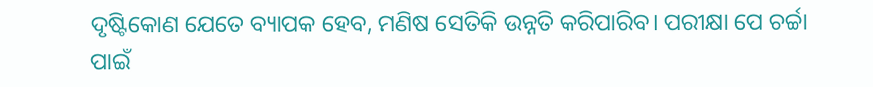ଦୃଷ୍ଟିକୋଣ ଯେତେ ବ୍ୟାପକ ହେବ, ମଣିଷ ସେତିକି ଉନ୍ନତି କରିପାରିବ। ପରୀକ୍ଷା ପେ ଚର୍ଚ୍ଚା ପାଇଁ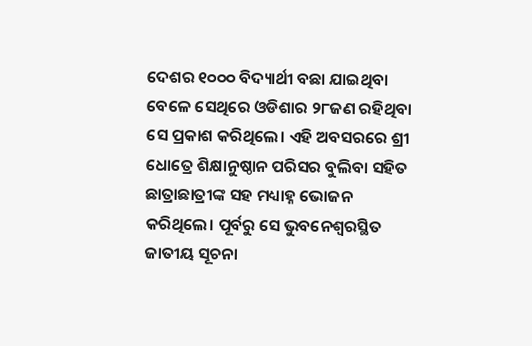ଦେଶର ୧୦୦୦ ବିଦ୍ୟାର୍ଥୀ ବଛା ଯାଇଥିବା ବେଳେ ସେଥିରେ ଓଡିଶାର ୨୮ଜଣ ରହିଥିବା ସେ ପ୍ରକାଶ କରିଥିଲେ। ଏହି ଅବସରରେ ଶ୍ରୀ ଧୋତ୍ରେ ଶିକ୍ଷାନୁଷ୍ଠାନ ପରିସର ବୁଲିବା ସହିତ ଛାତ୍ରାଛାତ୍ରୀଙ୍କ ସହ ମଧ୍ୟାହ୍ନ ଭୋଜନ କରିଥିଲେ। ପୂର୍ବରୁ ସେ ଭୁବନେଶ୍ୱରସ୍ଥିତ ଜାତୀୟ ସୂଚନା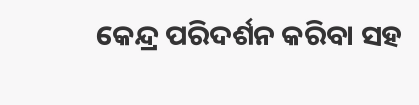କେନ୍ଦ୍ର ପରିଦର୍ଶନ କରିବା ସହ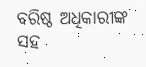ବରିଷ୍ଠ ଅଧିକାରୀଙ୍କ ସହ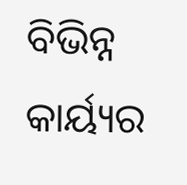ବିଭିନ୍ନ କାର୍ୟ୍ୟର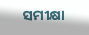ସମୀକ୍ଷା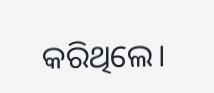କରିଥିଲେ।